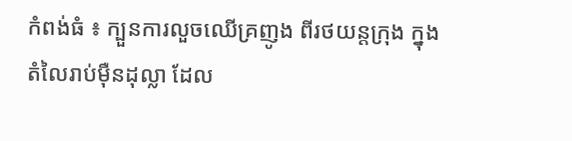កំពង់ធំ ៖ ក្បួនការលួចឈើគ្រញូង ពីរថយន្តក្រុង ក្នុងតំលៃរាប់ម៉ឺនដុល្លា ដែល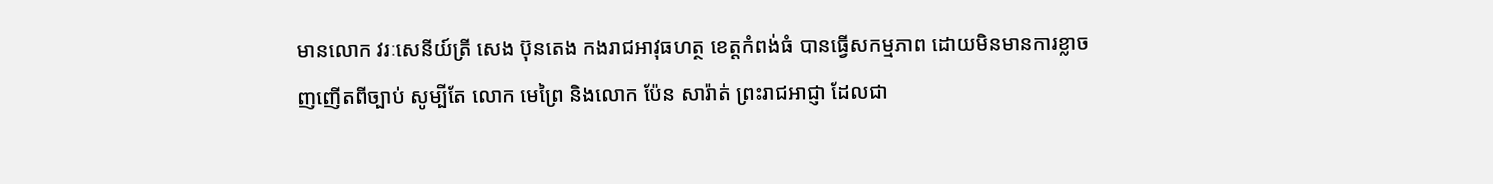មានលោក វរៈសេនីយ៍ត្រី សេង ប៊ុនតេង កងរាជអាវុធហត្ថ ខេត្តកំពង់ធំ បានធ្វើសកម្មភាព ដោយមិនមានការខ្លាច ញញើតពីច្បាប់ សូម្បីតែ លោក មេព្រៃ និងលោក ប៉ែន សារ៉ាត់ ព្រះរាជអាជ្ញា ដែលជា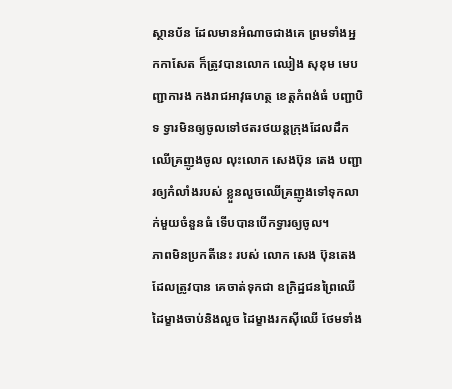ស្ថានប័ន ដែលមានអំណាចជាងគេ ព្រមទាំងអ្នកកាសែត ក៏ត្រូវបានលោក ឈៀង សុខុម មេបញ្ជាការង កងរាជអាវុធហត្ថ ខេត្តកំពង់ធំ បញ្ជាបិទ ទ្វារមិនឲ្យចូលទៅថតរថយន្តក្រុងដែលដឹកឈើគ្រញូងចូល លុះលោក សេងប៊ុន តេង បញ្ជារឲ្យកំលាំងរបស់ ខ្លួនលួចឈើគ្រញូងទៅទុកលាក់មួយចំនួនធំ ទើបបានបើកទ្វារឲ្យចូល។
ភាពមិនប្រកតីនេះ របស់ លោក សេង ប៊ុនតេង ដែលត្រូវបាន គេចាត់ទុកជា ឧក្រិដ្ឋជនព្រៃឈើ ដៃម្ខាងចាប់និងលួច ដៃម្ខាងរកស៊ីឈើ ថែមទាំង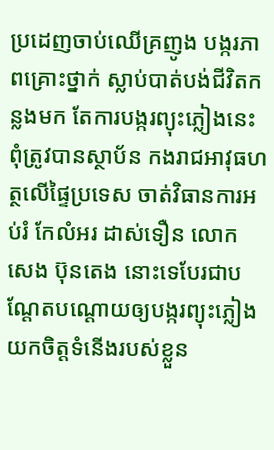ប្រដេញចាប់ឈើគ្រញូង បង្ករភាពគ្រោះថ្នាក់ ស្លាប់បាត់បង់ជីវិតកន្លងមក តែការបង្ករព្យុះភ្លៀងនេះ ពុំត្រូវបានស្ថាប័ន កងរាជអាវុធហត្ថលើផ្ទៃប្រទេស ចាត់វិធានការអប់រំ កែលំអរ ដាស់ទឿន លោក សេង ប៊ុនតេង នោះទេបែរជាបណ្តែតបណ្តោយឲ្យបង្ករព្យុះភ្លៀង យកចិត្តទំនើងរបស់ខ្លួន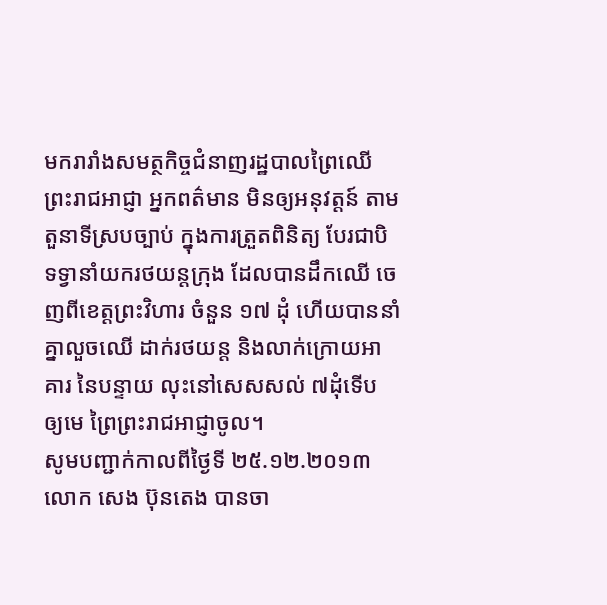មករារាំងសមត្ថកិច្ចជំនាញរដ្ឋបាលព្រៃឈើ ព្រះរាជអាជ្ញា អ្នកពត៌មាន មិនឲ្យអនុវត្តន៍ តាមតួនាទីស្របច្បាប់ ក្នុងការត្រួតពិនិត្យ បែរជាបិទទ្វានាំយករថយន្តក្រុង ដែលបានដឹកឈើ ចេញពីខេត្តព្រះវិហារ ចំនួន ១៧ ដុំ ហើយបាននាំគ្នាលួចឈើ ដាក់រថយន្ត និងលាក់ក្រោយអាគារ នៃបន្ទាយ លុះនៅសេសសល់ ៧ដុំទើប ឲ្យមេ ព្រៃព្រះរាជអាជ្ញាចូល។
សូមបញ្ជាក់កាលពីថ្ងៃទី ២៥.១២.២០១៣ លោក សេង ប៊ុនតេង បានចា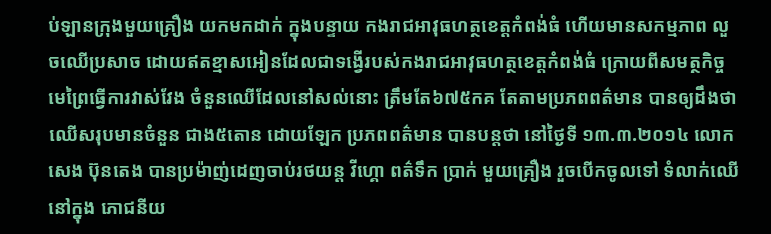ប់ឡានក្រុងមួយគ្រឿង យកមកដាក់ ក្នុងបន្ទាយ កងរាជអាវុធហត្ថខេត្តកំពង់ធំ ហើយមានសកម្មភាព លួចឈើប្រសាច ដោយឥតខ្មាសអៀនដែលជាទង្វើរបស់កងរាជអាវុធហត្ថខេត្តកំពង់ធំ ក្រោយពីសមត្ថកិច្ចមេព្រៃធ្វើការវាស់វែង ចំនួនឈើដែលនៅសល់នោះ ត្រឹមតែ៦៧៥កគ តែតាមប្រភពពត៌មាន បានឲ្យដឹងថា ឈើសរុបមានចំនួន ជាង៥តោន ដោយឡែក ប្រភពពត៌មាន បានបន្តថា នៅថ្ងៃទី ១៣.៣.២០១៤ លោក សេង ប៊ុនតេង បានប្រម៉ាញ់ដេញចាប់រថយន្ត វីហ្គោ ពត៌ទឹក ប្រាក់ មួយគ្រឿង រួចបើកចូលទៅ ទំលាក់ឈើនៅក្នុង ភោជនីយ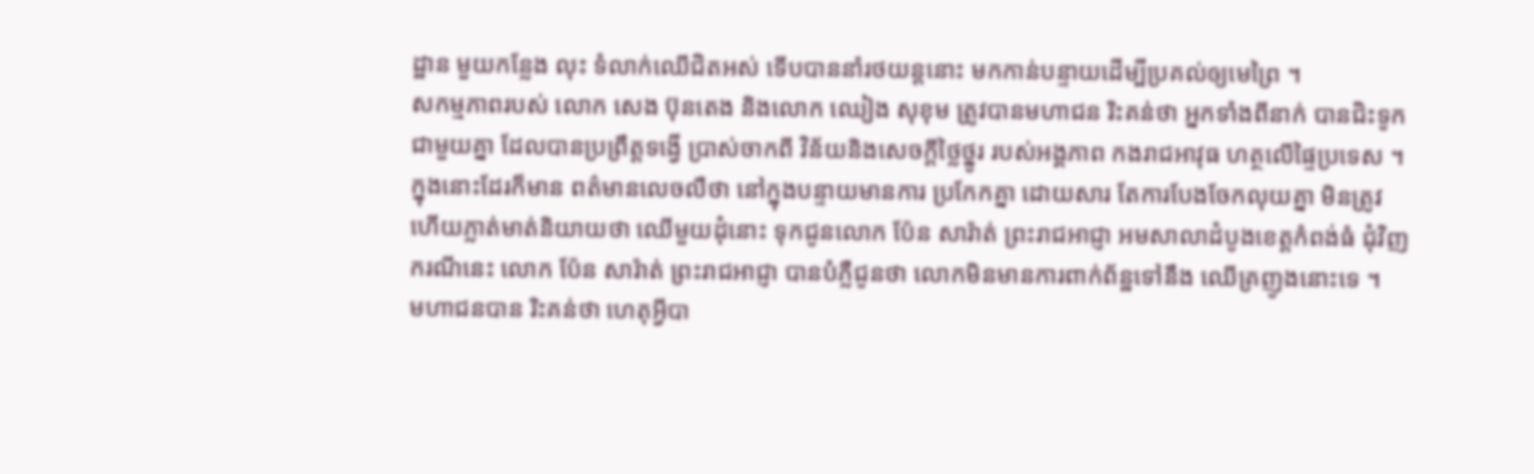ដ្ឋាន មួយកន្លែង លុះ ទំលាក់ឈើជិតអស់ ទើបបាននាំរថយន្តនោះ មកកាន់បន្ទាយដើម្បីប្រគល់ឲ្យមេព្រៃ ។
សកម្មភាពរបស់ លោក សេង ប៊ុនតេង និងលោក ឈៀង សុខុម ត្រូវបានមហាជន រិះគន់ថា អ្នកទាំងពីនាក់ បានជិះទូកជាមួយគ្នា ដែលបានប្រព្រឹត្តទង្វើ ប្រាស់ចាកពី វិន័យនិងសេចក្តីថ្លៃថ្នូរ របស់អង្គភាព កងរាជអាវុធ ហត្ថលើផ្ទៃប្រទេស ។ក្នុងនោះដែរក៏មាន ពត៌មានលេចលឺថា នៅក្នុងបន្ទាយមានការ ប្រកែកគ្នា ដោយសារ តែការបែងចែកលុយគ្នា មិនត្រូវ ហើយភ្លាត់មាត់និយាយថា ឈើមួយដុំនោះ ទុកជូនលោក ប៉ែន សារ៉ាត់ ព្រះរាជអាជ្ញា អមសាលាដំបូងខេត្តកំពង់ធំ ជុំវិញករណីនេះ លោក ប៉ែន សារ៉ាត់ ព្រះរាជអាជ្ញា បានបំភ្លឺជូនថា លោកមិនមានការពាក់ព័ន្ឋទៅនឹង ឈើគ្រញូងនោះទេ ។
មហាជនបាន រិះគន់ថា ហេតុអ្វីបា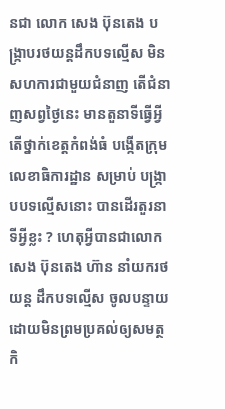នជា លោក សេង ប៊ុនតេង បង្ក្រាបរថយន្តដឹកបទល្មើស មិនសហការជាមួយជំនាញ តើជំនាញសព្វថ្ងៃនេះ មានតួនាទីធ្វើអ្វី តើថ្នាក់ខេត្តកំពង់ធំ បង្កើតក្រុមលេខាធិការដ្ឋាន សម្រាប់ បង្ក្រាបបទល្មើសនោះ បានដើរតួរនាទីអ្វីខ្លះ ? ហេតុអ្វីបានជាលោក សេង ប៊ុនតេង ហ៊ាន នាំយករថយន្ត ដឹកបទល្មើស ចូលបន្ទាយ ដោយមិនព្រមប្រគល់ឲ្យសមត្ថកិ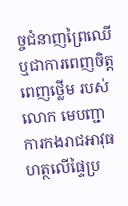ច្ចជំនាញព្រៃឈើ ឬជាការពេញចិត្តពេញថ្លើម របស់ លោក មេបញ្ជាការកងរាជអាវុធហត្ថលើផ្ទៃប្រ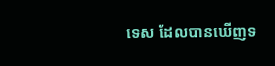ទេស ដែលបានឃើញទ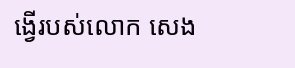ង្វើរបស់លោក សេង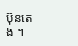ប៊ុនតេង ។